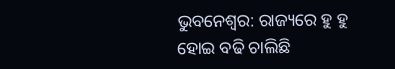ଭୁବନେଶ୍ବର: ରାଜ୍ୟରେ ହୁ ହୁ ହୋଇ ବଢି ଚାଲିଛି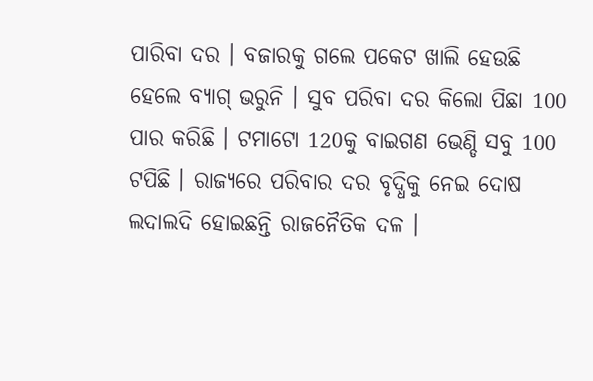ପାରିବା ଦର । ବଜାରକୁ ଗଲେ ପକେଟ ଖାଲି ହେଉଛି ହେଲେ ବ୍ୟାଗ୍ ଭରୁନି । ସୁବ ପରିବା ଦର କିଲୋ ପିଛା 100 ପାର କରିଛି । ଟମାଟୋ 120କୁ ବାଇଗଣ ଭେଣ୍ଡି ସବୁ 100 ଟପିଛି । ରାଜ୍ୟରେ ପରିବାର ଦର ବୃଦ୍ଧିକୁ ନେଇ ଦୋଷ ଲଦାଲଦି ହୋଇଛନ୍ତି ରାଜନୈତିକ ଦଳ ।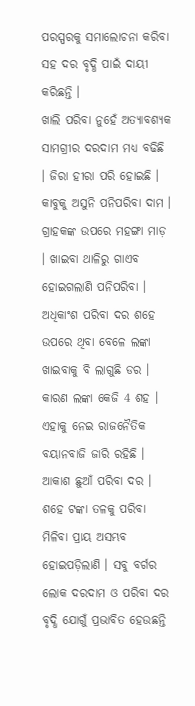ପରସ୍ପରକୁ ସମାଲୋଚନା କରିବା ସହ ଦର ବୃଦ୍ଧି ପାଇଁ ଦାୟୀ କରିଛନ୍ତି ।
ଖାଲି ପରିବା ନୁହେଁ ଅତ୍ୟାବଶ୍ୟକ ସାମଗ୍ରୀର ଦରଦାମ ମଧ୍ୟ ବଢିଛି । ଜିରା ହୀରା ପରି ହୋଇଛି । କାବୁକୁ ଅସୁନି ପନିପରିବା ଦାମ । ଗ୍ରାହକଙ୍କ ଉପରେ ମହଙ୍ଗା ମାଡ଼ । ଖାଇବା ଥାଳିରୁ ଗାଏବ ହୋଇଗଲାଣି ପନିପରିବା । ଅଧିକାଂଶ ପରିବା ଦର ଶହେ ଉପରେ ଥିବା ବେଳେ ଲଙ୍କା ଖାଇବାକୁ ବି ଲାଗୁଛି ଡର । କାରଣ ଲଙ୍କା କେଜି 4 ଶହ । ଏହାକୁ ନେଇ ରାଜନୈତିକ ବୟାନବାଜି ଜାରି ରହିଛି । ଆକାଶ ଛୁଆଁ ପରିବା ଦର । ଶହେ ଟଙ୍କା ତଳକୁ ପରିବା ମିଳିବା ପ୍ରାୟ ଅସମ୍ଭବ ହୋଇପଡ଼ିଲାଣି । ସବୁ ବର୍ଗର ଲୋକ ଦରଦାମ ଓ ପରିବା ଦର ବୃଦ୍ଧି ଯୋଗୁଁ ପ୍ରଭାବିତ ହେଉଛନ୍ତି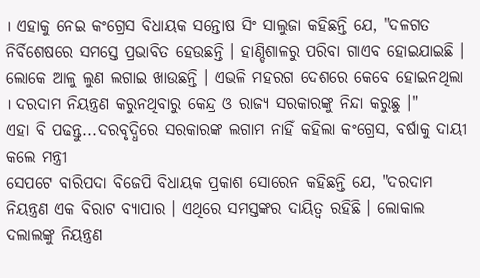। ଏହାକୁ ନେଇ କଂଗ୍ରେସ ବିଧାୟକ ସନ୍ତୋଷ ସିଂ ସାଲୁଜା କହିଛନ୍ତି ଯେ, "ଦଳଗତ ନିର୍ବିଶେଷରେ ସମସ୍ତେ ପ୍ରଭାବିତ ହେଉଛନ୍ତି । ହାଣ୍ଡିଶାଳରୁ ପରିବା ଗାଏବ ହୋଇଯାଇଛି । ଲୋକେ ଆଳୁ ଲୁଣ ଲଗାଇ ଖାଉଛନ୍ତି । ଏଭଳି ମହରଗ ଦେଶରେ କେବେ ହୋଇନଥିଲା । ଦରଦାମ ନିୟନ୍ତ୍ରଣ କରୁନଥିବାରୁ କେନ୍ଦ୍ର ଓ ରାଜ୍ୟ ସରକାରଙ୍କୁ ନିନ୍ଦା କରୁଛୁ ।"
ଏହା ବି ପଢନ୍ତୁ...ଦରବୃଦ୍ଧିରେ ସରକାରଙ୍କ ଲଗାମ ନାହିଁ କହିଲା କଂଗ୍ରେସ, ବର୍ଷାକୁ ଦାୟୀ କଲେ ମନ୍ତ୍ରୀ
ସେପଟେ ବାରିପଦା ବିଜେପି ବିଧାୟକ ପ୍ରକାଶ ସୋରେନ କହିଛନ୍ତି ଯେ, "ଦରଦାମ ନିୟନ୍ତ୍ରଣ ଏକ ବିରାଟ ବ୍ୟାପାର । ଏଥିରେ ସମସ୍ତଙ୍କର ଦାୟିତ୍ବ ରହିଛି । ଲୋକାଲ ଦଲାଲଙ୍କୁ ନିୟନ୍ତ୍ରଣ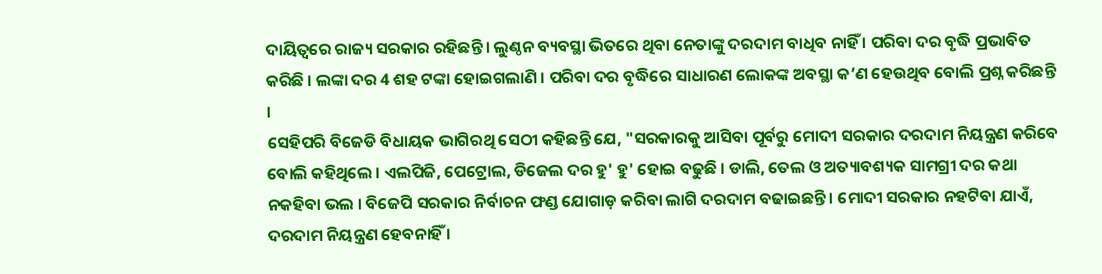ଦାୟିତ୍ୱରେ ରାଜ୍ୟ ସରକାର ରହିଛନ୍ତି । ଲୁଣ୍ଠନ ବ୍ୟବସ୍ଥା ଭିତରେ ଥିବା ନେତାଙ୍କୁ ଦରଦାମ ବାଧିବ ନାହିଁ । ପରିବା ଦର ବୃଦ୍ଧି ପ୍ରଭାବିତ କରିଛି । ଲଙ୍କା ଦର 4 ଶହ ଟଙ୍କା ହୋଇଗଲାଣି । ପରିବା ଦର ବୃଦ୍ଧିରେ ସାଧାରଣ ଲୋକଙ୍କ ଅବସ୍ଥା କ’ଣ ହେଉଥିବ ବୋଲି ପ୍ରଶ୍ନ କରିଛନ୍ତି ।
ସେହିପରି ବିଜେଡି ବିଧାୟକ ଭାଗିରଥି ସେଠୀ କହିଛନ୍ତି ଯେ, "ସରକାରକୁ ଆସିବା ପୂର୍ବରୁ ମୋଦୀ ସରକାର ଦରଦାମ ନିୟନ୍ତ୍ରଣ କରିବେ ବୋଲି କହିଥିଲେ । ଏଲପିଜି, ପେଟ୍ରୋଲ, ଡିଜେଲ ଦର ହୁ' ହୁ' ହୋଇ ବଢୁଛି । ଡାଲି, ତେଲ ଓ ଅତ୍ୟାବଶ୍ୟକ ସାମଗ୍ରୀ ଦର କଥା ନକହିବା ଭଲ । ବିଜେପି ସରକାର ନିର୍ବାଚନ ଫଣ୍ଡ ଯୋଗାଡ଼ କରିବା ଲାଗି ଦରଦାମ ବଢାଇଛନ୍ତି । ମୋଦୀ ସରକାର ନହଟିବା ଯାଏଁ, ଦରଦାମ ନିୟନ୍ତ୍ରଣ ହେବନାହିଁ ।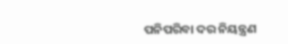ପନିପରିବା ଦର ନିୟନ୍ତ୍ରଣ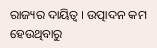ରାଜ୍ୟର ଦାୟିତ୍ୱ । ଉତ୍ପାଦନ କମ ହେଉଥିବାରୁ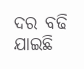ଦର ବଢି ଯାଇଛି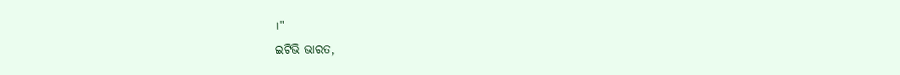।"
ଇଟିଭି ଭାରତ,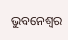ଭୁବନେଶ୍ବର